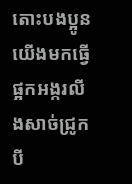តោះបងប្អូនយើងមកធ្វើផ្អកអង្ករលីងសាច់ជ្រូកបី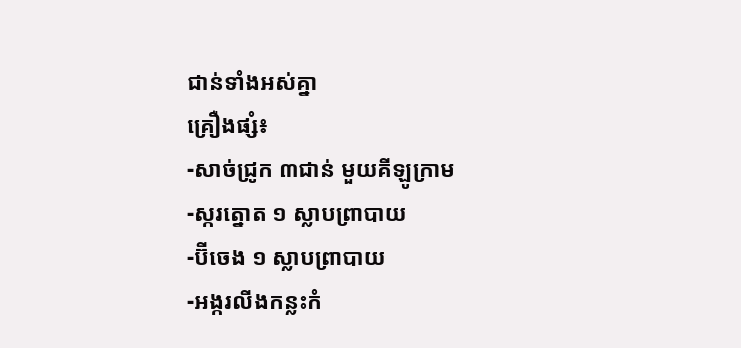ជាន់ទាំងអស់គ្នា
គ្រឿងផ្សំ៖
-សាច់ជ្រូក ៣ជាន់ មួយគីឡូក្រាម
-ស្ករត្នោត ១ ស្លាបព្រាបាយ
-ប៊ីចេង ១ ស្លាបព្រាបាយ
-អង្ករលីងកន្លះកំ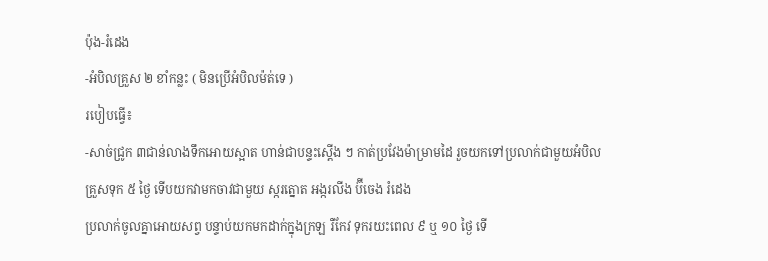ប៉ុង-រំដេង
-អំបិលគ្រួស ២ ខាំកន្លះ ( មិនប្រើអំបិលម៉ត់ទេ )
របៀបធ្វើ៖
-សាច់ជ្រូក ៣ជាន់លាងទឹកអោយស្អាត ហាន់ជាបន្ទះស្ដើង ៗ កាត់ប្រវែងម៉ាម្រាមដៃ រួចយកទៅប្រលាក់ជាមួយអំបិលគ្រួសទុក ៥ ថ្ងៃ ទើបយកវាមកចាវជាមួយ ស្ករត្នោត អង្ករលីង ប៊ីចេង រំដេង
ប្រលាក់ចូលគ្នាអោយសព្វ បន្ទាប់យកមកដាក់ក្នុងក្រឡ រឺកែវ ទុករយះពេល ៩ ឬ ១០ ថ្ងៃ ទើ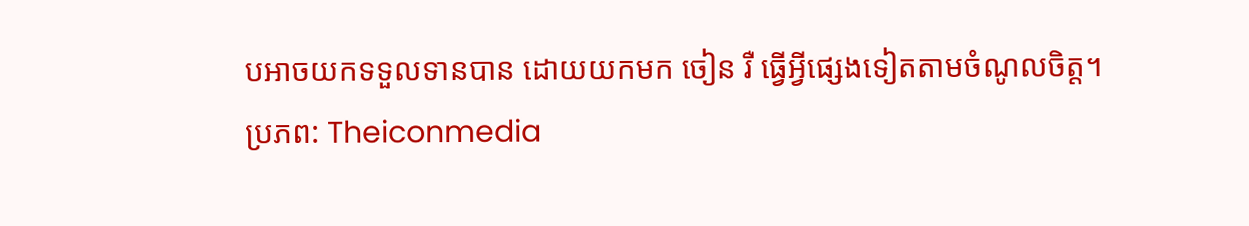បអាចយកទទួលទានបាន ដោយយកមក ចៀន រឺ ធ្វើអ្វីផ្សេងទៀតតាមចំណូលចិត្ត។
ប្រភព: Theiconmedia